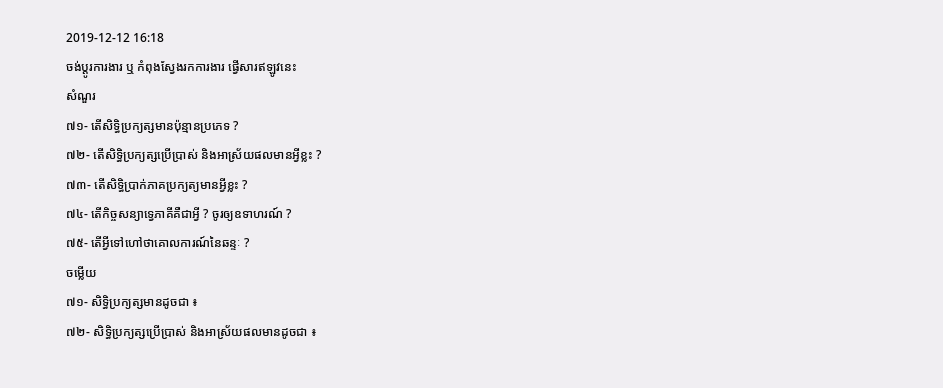2019-12-12 16:18
ចង់ប្តូរការងារ ឬ កំពុងស្វែងរកការងារ ផ្វើសារឥឡូវនេះ
សំណួរ
៧១- តើសិទ្ធិប្រក្យត្សមានប៉ុន្មានប្រភេទ ?
៧២- តើសិទ្ធិប្រក្យត្សប្រើប្រាស់ និងអាស្រ័យផលមានអ្វីខ្លះ ?
៧៣- តើសិទ្ធិប្រាក់ភាគប្រក្យត្យមានអ្វីខ្លះ ?
៧៤- តើកិច្ចសន្យាទ្វេភាគីគឺជាអ្វី ? ចូរឲ្យឧទាហរណ៍ ?
៧៥- តើអ្វីទៅហៅថាគោលការណ៍នៃឆន្ទៈ ?
ចម្លើយ
៧១- សិទ្ធិប្រក្យត្សមានដូចជា ៖
៧២- សិទ្ធិប្រក្យត្សប្រើប្រាស់ និងអាស្រ័យផលមានដូចជា ៖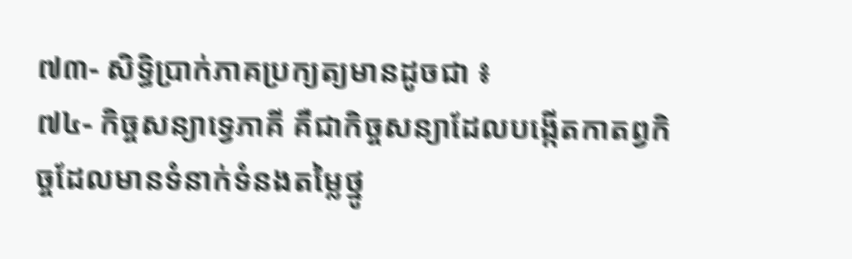៧៣- សិទ្ធិប្រាក់ភាគប្រក្យត្យមានដូចជា ៖
៧៤- កិច្ចសន្យាទ្វេភាគី គឺជាកិច្ចសន្យាដែលបង្កើតកាតព្វកិច្ចដែលមានទំនាក់ទំនងតម្លៃថ្នូ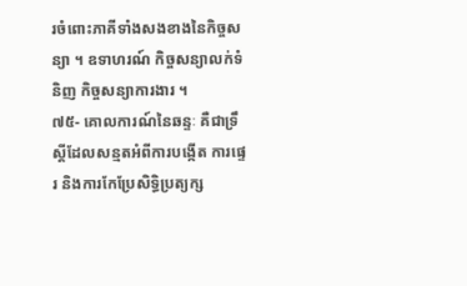រចំពោះភាគីទាំងសងខាងនៃកិច្ចសន្យា ។ ឧទាហរណ៍ កិច្ចសន្យាលក់ទំនិញ កិច្ចសន្យាការងារ ។
៧៥- គោលការណ៍នៃឆន្ទៈ គឺជាទ្រឹស្តីដែលសន្មតអំពីការបង្កើត ការផ្ទេរ និងការកែប្រែសិទ្ធិប្រត្យក្ស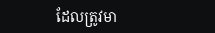ដែលត្រូវមា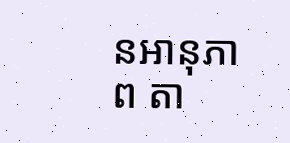នអានុភាព តា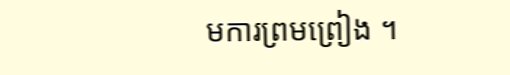មការព្រមព្រៀង ។